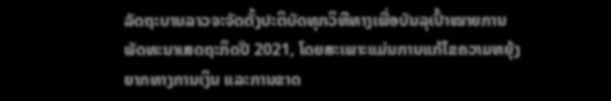ລັດຖະບານລາວຈະຈັດຕັ້ງປະຕິບັດທຸກວິທີທາງເພື່ອບັນລຸເປົ້າໝາຍການພັດທະນາເສດຖະກິດປີ 2021, ໂດຍສະເພາະແມ່ນການແກ້ໄຂຄວາມຫຍຸ້ງຍາກທາງການເງິນ ແລະການຂາດ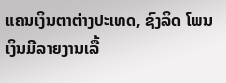ແຄນເງິນຕາຕ່າງປະເທດ, ຊົງລິດ ໂພນເງິນມີລາຍງານເລື້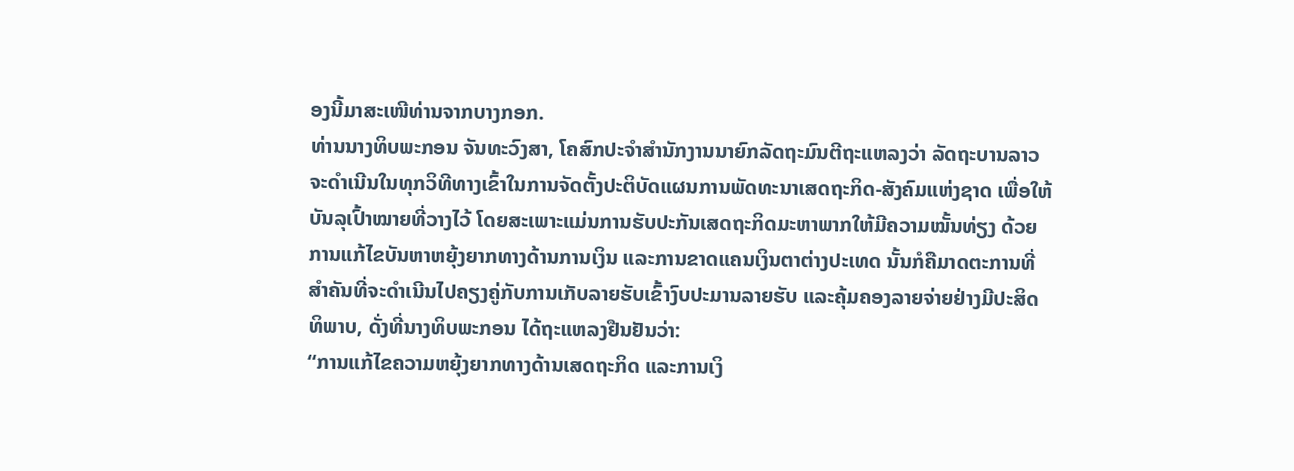ອງນີ້ມາສະເໜີທ່ານຈາກບາງກອກ.
ທ່ານນາງທິບພະກອນ ຈັນທະວົງສາ, ໂຄສົກປະຈໍາສໍານັກງານນາຍົກລັດຖະມົນຕີຖະແຫລງວ່າ ລັດຖະບານລາວຈະດໍາເນີນໃນທຸກວິທີທາງເຂົ້າໃນການຈັດຕັ້ງປະຕິບັດແຜນການພັດທະນາເສດຖະກິດ-ສັງຄົມແຫ່ງຊາດ ເພື່ອໃຫ້ບັນລຸເປົ້າໝາຍທີ່ວາງໄວ້ ໂດຍສະເພາະແມ່ນການຮັບປະກັນເສດຖະກິດມະຫາພາກໃຫ້ມີຄວາມໝັ້ນທ່ຽງ ດ້ວຍການແກ້ໄຂບັນຫາຫຍຸ້ງຍາກທາງດ້ານການເງິນ ແລະການຂາດແຄນເງິນຕາຕ່າງປະເທດ ນັ້ນກໍຄືມາດຕະການທີ່ສໍາຄັນທີ່ຈະດໍາເນີນໄປຄຽງຄູ່ກັບການເກັບລາຍຮັບເຂົ້າງົບປະມານລາຍຮັບ ແລະຄຸ້ມຄອງລາຍຈ່າຍຢ່າງມີປະສິດທິພາບ, ດັ່ງທີ່ນາງທິບພະກອນ ໄດ້ຖະແຫລງຢືນຢັນວ່າ:
“ການແກ້ໄຂຄວາມຫຍຸ້ງຍາກທາງດ້ານເສດຖະກິດ ແລະການເງິ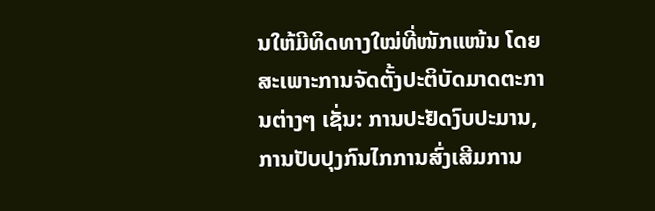ນໃຫ້ມີທິດທາງໃໝ່ທີ່ໜັກແໜ້ນ ໂດຍສະເພາະການຈັດຕັ້ງປະຕິບັດມາດຕະການຕ່າງໆ ເຊັ່ນ: ການປະຢັດງົບປະມານ, ການປັບປຸງກົນໄກການສົ່ງເສີມການ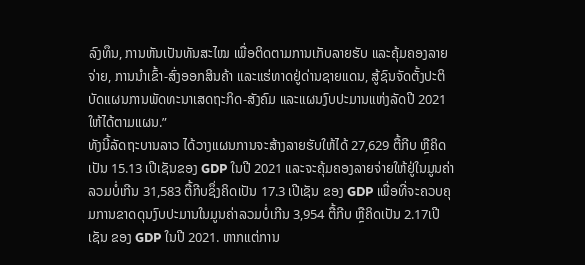ລົງທຶນ, ການຫັນເປັນທັນສະໄໝ ເພື່ອຕິດຕາມການເກັບລາຍຮັບ ແລະຄຸ້ມຄອງລາຍຈ່າຍ, ການນຳເຂົ້າ-ສົ່ງອອກສິນຄ້າ ແລະແຮ່ທາດຢູ່ດ່ານຊາຍແດນ, ສູ້ຊົນຈັດຕັ້ງປະຕິບັດແຜນການພັດທະນາເສດຖະກິດ-ສັງຄົມ ແລະແຜນງົບປະມານແຫ່ງລັດປີ 2021 ໃຫ້ໄດ້ຕາມແຜນ.”
ທັງນີ້ລັດຖະບານລາວ ໄດ້ວາງແຜນການຈະສ້າງລາຍຮັບໃຫ້ໄດ້ 27,629 ຕື້ກີບ ຫຼືຄິດເປັນ 15.13 ເປີເຊັນຂອງ GDP ໃນປີ 2021 ແລະຈະຄຸ້ມຄອງລາຍຈ່າຍໃຫ້ຢູ່ໃນມູນຄ່າລວມບໍ່ເກີນ 31,583 ຕື້ກີບຊຶ່ງຄິດເປັນ 17.3 ເປີເຊັນ ຂອງ GDP ເພື່ອທີ່ຈະຄວບຄຸມການຂາດດຸນງົບປະມານໃນມູນຄ່າລວມບໍ່ເກີນ 3,954 ຕື້ກີບ ຫຼືຄິດເປັນ 2.17ເປີເຊັນ ຂອງ GDP ໃນປີ 2021. ຫາກແຕ່ການ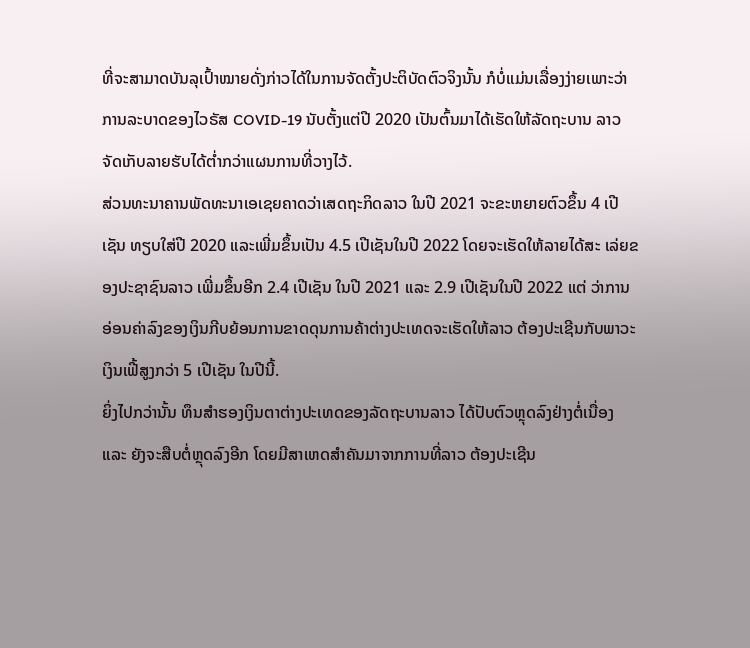ທີ່ຈະສາມາດບັນລຸເປົ້າໝາຍດັ່ງກ່າວໄດ້ໃນການຈັດຕັ້ງປະຕິບັດຕົວຈິງນັ້ນ ກໍບໍ່ແມ່ນເລື່ອງງ່າຍເພາະວ່າການລະບາດຂອງໄວຣັສ COVID-19 ນັບຕັ້ງແຕ່ປີ 2020 ເປັນຕົ້ນມາໄດ້ເຮັດໃຫ້ລັດຖະບານ ລາວ ຈັດເກັບລາຍຮັບໄດ້ຕໍ່າກວ່າແຜນການທີ່ວາງໄວ້.
ສ່ວນທະນາຄານພັດທະນາເອເຊຍຄາດວ່າເສດຖະກິດລາວ ໃນປີ 2021 ຈະຂະຫຍາຍຕົວຂຶ້ນ 4 ເປີເຊັນ ທຽບໃສ່ປີ 2020 ແລະເພີ່ມຂຶ້ນເປັນ 4.5 ເປີເຊັນໃນປີ 2022 ໂດຍຈະເຮັດໃຫ້ລາຍໄດ້ສະ ເລ່ຍຂອງປະຊາຊົນລາວ ເພີ່ມຂຶ້ນອີກ 2.4 ເປີເຊັນ ໃນປີ 2021 ແລະ 2.9 ເປີເຊັນໃນປີ 2022 ແຕ່ ວ່າການອ່ອນຄ່າລົງຂອງເງິນກີບຍ້ອນການຂາດດຸນການຄ້າຕ່າງປະເທດຈະເຮັດໃຫ້ລາວ ຕ້ອງປະເຊີນກັບພາວະເງິນເຟີ້ສູງກວ່າ 5 ເປີເຊັນ ໃນປີນີ້.
ຍິ່ງໄປກວ່ານັ້ນ ທຶນສຳຮອງເງິນຕາຕ່າງປະເທດຂອງລັດຖະບານລາວ ໄດ້ປັບຕົວຫຼຸດລົງຢ່າງຕໍ່ເນື່ອງ ແລະ ຍັງຈະສືບຕໍ່ຫຼຸດລົງອີກ ໂດຍມີສາເຫດສຳຄັນມາຈາກການທີ່ລາວ ຕ້ອງປະເຊີນ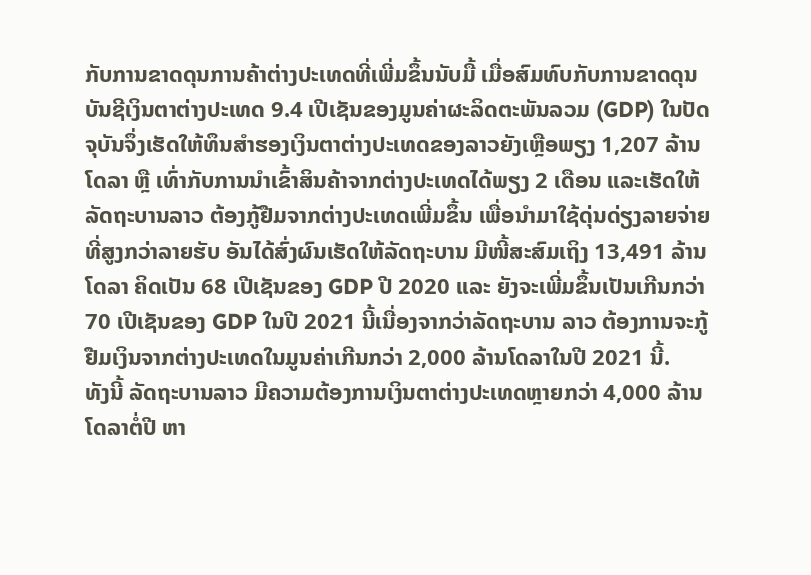ກັບການຂາດດຸນການຄ້າຕ່າງປະເທດທີ່ເພີ່ມຂຶ້ນນັບມື້ ເມື່ອສົມທົບກັບການຂາດດຸນບັນຊີເງິນຕາຕ່າງປະເທດ 9.4 ເປີເຊັນຂອງມູນຄ່າຜະລິດຕະພັນລວມ (GDP) ໃນປັດຈຸບັນຈຶ່ງເຮັດໃຫ້ທຶນສຳຮອງເງິນຕາຕ່າງປະເທດຂອງລາວຍັງເຫຼືອພຽງ 1,207 ລ້ານໂດລາ ຫຼື ເທົ່າກັບການນຳເຂົ້າສິນຄ້າຈາກຕ່າງປະເທດໄດ້ພຽງ 2 ເດືອນ ແລະເຮັດໃຫ້ລັດຖະບານລາວ ຕ້ອງກູ້ຢືມຈາກຕ່າງປະເທດເພີ່ມຂຶ້ນ ເພື່ອນຳມາໃຊ້ດຸ່ນດ່ຽງລາຍຈ່າຍທີ່ສູງກວ່າລາຍຮັບ ອັນໄດ້ສົ່ງຜົນເຮັດໃຫ້ລັດຖະບານ ມີໜີ້ສະສົມເຖິງ 13,491 ລ້ານໂດລາ ຄິດເປັນ 68 ເປີເຊັນຂອງ GDP ປີ 2020 ແລະ ຍັງຈະເພີ່ມຂຶ້ນເປັນເກີນກວ່າ 70 ເປີເຊັນຂອງ GDP ໃນປີ 2021 ນີ້ເນື່ອງຈາກວ່າລັດຖະບານ ລາວ ຕ້ອງການຈະກູ້ຢືມເງິນຈາກຕ່າງປະເທດໃນມູນຄ່າເກີນກວ່າ 2,000 ລ້ານໂດລາໃນປີ 2021 ນີ້.
ທັງນີ້ ລັດຖະບານລາວ ມີຄວາມຕ້ອງການເງິນຕາຕ່າງປະເທດຫຼາຍກວ່າ 4,000 ລ້ານ ໂດລາຕໍ່ປີ ຫາ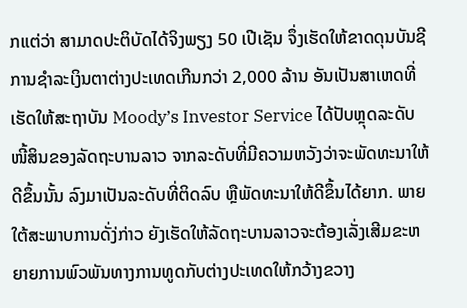ກແຕ່ວ່າ ສາມາດປະຕິບັດໄດ້ຈິງພຽງ 50 ເປີເຊັນ ຈຶ່ງເຮັດໃຫ້ຂາດດຸນບັນຊີການຊຳລະເງິນຕາຕ່າງປະເທດເກີນກວ່າ 2,000 ລ້ານ ອັນເປັນສາເຫດທີ່ເຮັດໃຫ້ສະຖາບັນ Moody’s Investor Service ໄດ້ປັບຫຼຸດລະດັບໜີ້ສິນຂອງລັດຖະບານລາວ ຈາກລະດັບທີ່ມີຄວາມຫວັງວ່າຈະພັດທະນາໃຫ້ດີຂຶ້ນນັ້ນ ລົງມາເປັນລະດັບທີ່ຕິດລົບ ຫຼືພັດທະນາໃຫ້ດີຂຶ້ນໄດ້ຍາກ. ພາຍໃຕ້ສະພາບການດັ່ງ່ກ່າວ ຍັງເຮັດໃຫ້ລັດຖະບານລາວຈະຕ້ອງເລັ່ງເສີມຂະຫຍາຍການພົວພັນທາງການທູດກັບຕ່າງປະເທດໃຫ້ກວ້າງຂວາງ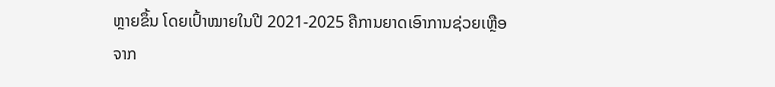ຫຼາຍຂຶ້ນ ໂດຍເປົ້າໝາຍໃນປີ 2021-2025 ຄືການຍາດເອົາການຊ່ວຍເຫຼືອຈາກ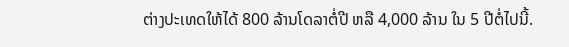ຕ່າງປະເທດໃຫ້ໄດ້ 800 ລ້ານໂດລາຕໍ່ປີ ຫລື 4,000 ລ້ານ ໃນ 5 ປີຕໍ່ໄປນີ້.